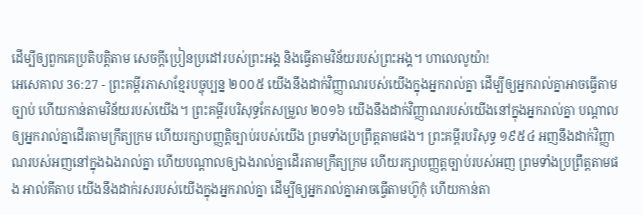ដើម្បីឲ្យពួកគេប្រតិបត្តិតាម សេចក្ដីប្រៀនប្រដៅរបស់ព្រះអង្គ និងធ្វើតាមវិន័យរបស់ព្រះអង្គ។ ហាលេលូយ៉ា!
អេសេគាល 36:27 - ព្រះគម្ពីរភាសាខ្មែរបច្ចុប្បន្ន ២០០៥ យើងនឹងដាក់វិញ្ញាណរបស់យើងក្នុងអ្នករាល់គ្នា ដើម្បីឲ្យអ្នករាល់គ្នាអាចធ្វើតាមច្បាប់ ហើយកាន់តាមវិន័យរបស់យើង។ ព្រះគម្ពីរបរិសុទ្ធកែសម្រួល ២០១៦ យើងនឹងដាក់វិញ្ញាណរបស់យើងនៅក្នុងអ្នករាល់គ្នា បណ្ដាលឲ្យអ្នករាល់គ្នាដើរតាមក្រឹត្យក្រម ហើយរក្សាបញ្ញត្តិច្បាប់របស់យើង ព្រមទាំងប្រព្រឹត្តតាមផង។ ព្រះគម្ពីរបរិសុទ្ធ ១៩៥៤ អញនឹងដាក់វិញ្ញាណរបស់អញនៅក្នុងឯងរាល់គ្នា ហើយបណ្តាលឲ្យឯងរាល់គ្នាដើរតាមក្រឹត្យក្រម ហើយរក្សាបញ្ញត្តច្បាប់របស់អញ ព្រមទាំងប្រព្រឹត្តតាមផង អាល់គីតាប យើងនឹងដាក់រសរបស់យើងក្នុងអ្នករាល់គ្នា ដើម្បីឲ្យអ្នករាល់គ្នាអាចធ្វើតាមហ៊ូកុំ ហើយកាន់តា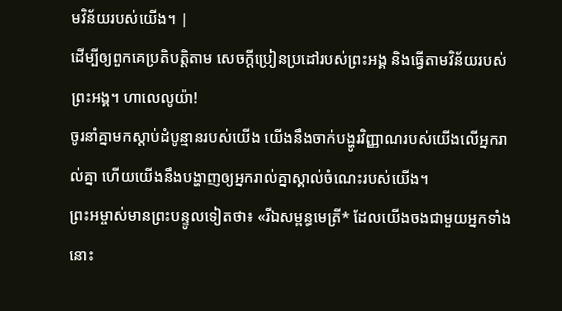មវិន័យរបស់យើង។ |
ដើម្បីឲ្យពួកគេប្រតិបត្តិតាម សេចក្ដីប្រៀនប្រដៅរបស់ព្រះអង្គ និងធ្វើតាមវិន័យរបស់ព្រះអង្គ។ ហាលេលូយ៉ា!
ចូរនាំគ្នាមកស្ដាប់ដំបូន្មានរបស់យើង យើងនឹងចាក់បង្ហូរវិញ្ញាណរបស់យើងលើអ្នករាល់គ្នា ហើយយើងនឹងបង្ហាញឲ្យអ្នករាល់គ្នាស្គាល់ចំណេះរបស់យើង។
ព្រះអម្ចាស់មានព្រះបន្ទូលទៀតថា៖ «រីឯសម្ពន្ធមេត្រី* ដែលយើងចងជាមួយអ្នកទាំងនោះ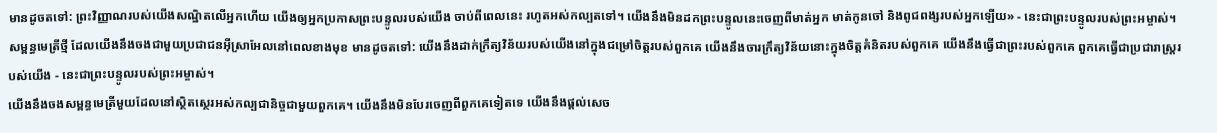មានដូចតទៅ: ព្រះវិញ្ញាណរបស់យើងសណ្ឋិតលើអ្នកហើយ យើងឲ្យអ្នកប្រកាសព្រះបន្ទូលរបស់យើង ចាប់ពីពេលនេះ រហូតអស់កល្បតទៅ។ យើងនឹងមិនដកព្រះបន្ទូលនេះចេញពីមាត់អ្នក មាត់កូនចៅ និងពូជពង្សរបស់អ្នកឡើយ» - នេះជាព្រះបន្ទូលរបស់ព្រះអម្ចាស់។
សម្ពន្ធមេត្រីថ្មី ដែលយើងនឹងចងជាមួយប្រជាជនអ៊ីស្រាអែលនៅពេលខាងមុខ មានដូចតទៅ: យើងនឹងដាក់ក្រឹត្យវិន័យរបស់យើងនៅក្នុងជម្រៅចិត្តរបស់ពួកគេ យើងនឹងចារក្រឹត្យវិន័យនោះក្នុងចិត្តគំនិតរបស់ពួកគេ យើងនឹងធ្វើជាព្រះរបស់ពួកគេ ពួកគេធ្វើជាប្រជារាស្ត្ររបស់យើង - នេះជាព្រះបន្ទូលរបស់ព្រះអម្ចាស់។
យើងនឹងចងសម្ពន្ធមេត្រីមួយដែលនៅស្ថិតស្ថេរអស់កល្បជានិច្ចជាមួយពួកគេ។ យើងនឹងមិនបែរចេញពីពួកគេទៀតទេ យើងនឹងផ្ដល់សេច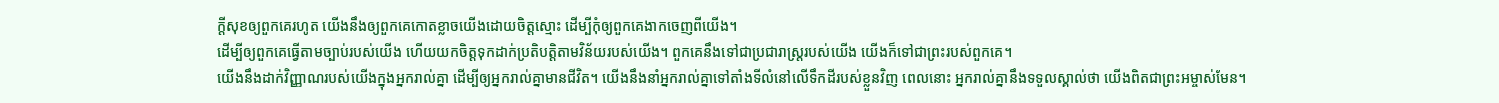ក្ដីសុខឲ្យពួកគេរហូត យើងនឹងឲ្យពួកគេកោតខ្លាចយើងដោយចិត្តស្មោះ ដើម្បីកុំឲ្យពួកគេងាកចេញពីយើង។
ដើម្បីឲ្យពួកគេធ្វើតាមច្បាប់របស់យើង ហើយយកចិត្តទុកដាក់ប្រតិបត្តិតាមវិន័យរបស់យើង។ ពួកគេនឹងទៅជាប្រជារាស្ត្ររបស់យើង យើងក៏ទៅជាព្រះរបស់ពួកគេ។
យើងនឹងដាក់វិញ្ញាណរបស់យើងក្នុងអ្នករាល់គ្នា ដើម្បីឲ្យអ្នករាល់គ្នាមានជីវិត។ យើងនឹងនាំអ្នករាល់គ្នាទៅតាំងទីលំនៅលើទឹកដីរបស់ខ្លួនវិញ ពេលនោះ អ្នករាល់គ្នានឹងទទួលស្គាល់ថា យើងពិតជាព្រះអម្ចាស់មែន។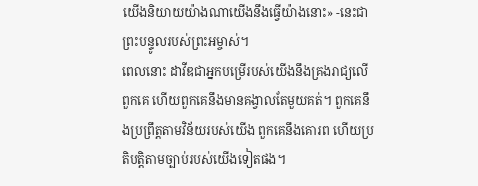យើងនិយាយយ៉ាងណាយើងនឹងធ្វើយ៉ាងនោះ» -នេះជាព្រះបន្ទូលរបស់ព្រះអម្ចាស់។
ពេលនោះ ដាវីឌជាអ្នកបម្រើរបស់យើងនឹងគ្រងរាជ្យលើពួកគេ ហើយពួកគេនឹងមានគង្វាលតែមួយគត់។ ពួកគេនឹងប្រព្រឹត្តតាមវិន័យរបស់យើង ពួកគេនឹងគោរព ហើយប្រតិបត្តិតាមច្បាប់របស់យើងទៀតផង។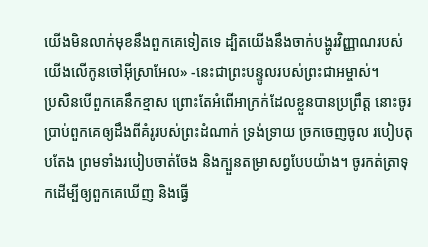យើងមិនលាក់មុខនឹងពួកគេទៀតទេ ដ្បិតយើងនឹងចាក់បង្ហូរវិញ្ញាណរបស់យើងលើកូនចៅអ៊ីស្រាអែល» -នេះជាព្រះបន្ទូលរបស់ព្រះជាអម្ចាស់។
ប្រសិនបើពួកគេនឹកខ្មាស ព្រោះតែអំពើអាក្រក់ដែលខ្លួនបានប្រព្រឹត្ត នោះចូរប្រាប់ពួកគេឲ្យដឹងពីគំរូរបស់ព្រះដំណាក់ ទ្រង់ទ្រាយ ច្រកចេញចូល របៀបតុបតែង ព្រមទាំងរបៀបចាត់ចែង និងក្បួនតម្រាសព្វបែបយ៉ាង។ ចូរកត់ត្រាទុកដើម្បីឲ្យពួកគេឃើញ និងធ្វើ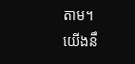តាម។
យើងនឹ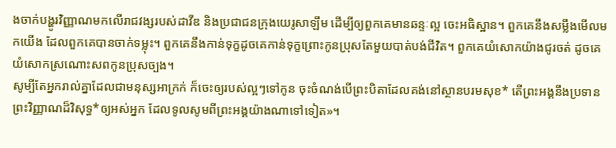ងចាក់បង្ហូរវិញ្ញាណមកលើរាជវង្សរបស់ដាវីឌ និងប្រជាជនក្រុងយេរូសាឡឹម ដើម្បីឲ្យពួកគេមានឆន្ទៈល្អ ចេះអធិស្ឋាន។ ពួកគេនឹងសម្លឹងមើលមកយើង ដែលពួកគេបានចាក់ទម្លុះ។ ពួកគេនឹងកាន់ទុក្ខដូចគេកាន់ទុក្ខព្រោះកូនប្រុសតែមួយបាត់បង់ជីវិត។ ពួកគេយំសោកយ៉ាងជូរចត់ ដូចគេយំសោកស្រណោះសពកូនប្រុសច្បង។
សូម្បីតែអ្នករាល់គ្នាដែលជាមនុស្សអាក្រក់ ក៏ចេះឲ្យរបស់ល្អៗទៅកូន ចុះចំណង់បើព្រះបិតាដែលគង់នៅស្ថានបរមសុខ* តើព្រះអង្គនឹងប្រទានព្រះវិញ្ញាណដ៏វិសុទ្ធ*ឲ្យអស់អ្នក ដែលទូលសូមពីព្រះអង្គយ៉ាងណាទៅទៀត»។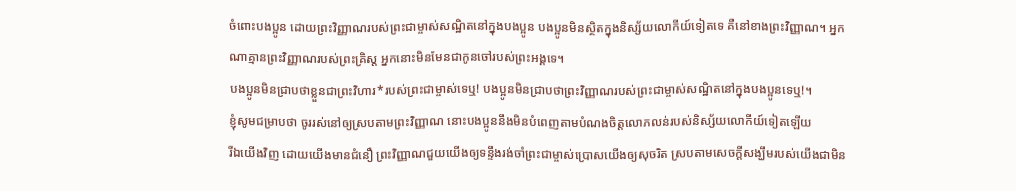ចំពោះបងប្អូន ដោយព្រះវិញ្ញាណរបស់ព្រះជាម្ចាស់សណ្ឋិតនៅក្នុងបងប្អូន បងប្អូនមិនស្ថិតក្នុងនិស្ស័យលោកីយ៍ទៀតទេ គឺនៅខាងព្រះវិញ្ញាណ។ អ្នកណាគ្មានព្រះវិញ្ញាណរបស់ព្រះគ្រិស្ត អ្នកនោះមិនមែនជាកូនចៅរបស់ព្រះអង្គទេ។
បងប្អូនមិនជ្រាបថាខ្លួនជាព្រះវិហារ*របស់ព្រះជាម្ចាស់ទេឬ! បងប្អូនមិនជ្រាបថាព្រះវិញ្ញាណរបស់ព្រះជាម្ចាស់សណ្ឋិតនៅក្នុងបងប្អូនទេឬ!។
ខ្ញុំសូមជម្រាបថា ចូររស់នៅឲ្យស្របតាមព្រះវិញ្ញាណ នោះបងប្អូននឹងមិនបំពេញតាមបំណងចិត្តលោភលន់របស់និស្ស័យលោកីយ៍ទៀតឡើយ
រីឯយើងវិញ ដោយយើងមានជំនឿ ព្រះវិញ្ញាណជួយយើងឲ្យទន្ទឹងរង់ចាំព្រះជាម្ចាស់ប្រោសយើងឲ្យសុចរិត ស្របតាមសេចក្ដីសង្ឃឹមរបស់យើងជាមិន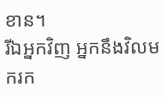ខាន។
រីឯអ្នកវិញ អ្នកនឹងវិលមករក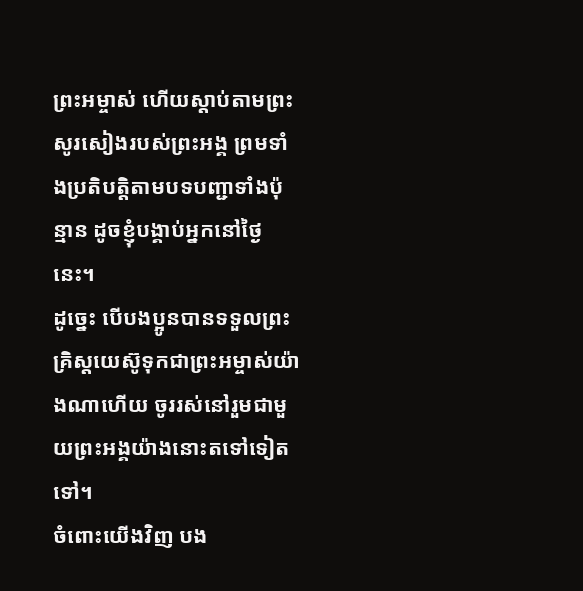ព្រះអម្ចាស់ ហើយស្ដាប់តាមព្រះសូរសៀងរបស់ព្រះអង្គ ព្រមទាំងប្រតិបត្តិតាមបទបញ្ជាទាំងប៉ុន្មាន ដូចខ្ញុំបង្គាប់អ្នកនៅថ្ងៃនេះ។
ដូច្នេះ បើបងប្អូនបានទទួលព្រះគ្រិស្តយេស៊ូទុកជាព្រះអម្ចាស់យ៉ាងណាហើយ ចូររស់នៅរួមជាមួយព្រះអង្គយ៉ាងនោះតទៅទៀតទៅ។
ចំពោះយើងវិញ បង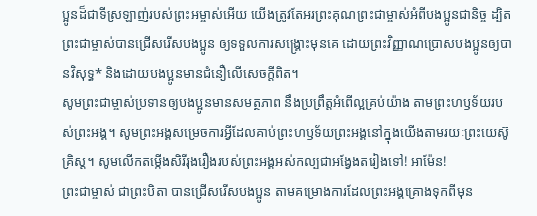ប្អូនដ៏ជាទីស្រឡាញ់របស់ព្រះអម្ចាស់អើយ យើងត្រូវតែអរព្រះគុណព្រះជាម្ចាស់អំពីបងប្អូនជានិច្ច ដ្បិតព្រះជាម្ចាស់បានជ្រើសរើសបងប្អូន ឲ្យទទួលការសង្គ្រោះមុនគេ ដោយព្រះវិញ្ញាណប្រោសបងប្អូនឲ្យបានវិសុទ្ធ* និងដោយបងប្អូនមានជំនឿលើសេចក្ដីពិត។
សូមព្រះជាម្ចាស់ប្រទានឲ្យបងប្អូនមានសមត្ថភាព នឹងប្រព្រឹត្តអំពើល្អគ្រប់យ៉ាង តាមព្រះហឫទ័យរបស់ព្រះអង្គ។ សូមព្រះអង្គសម្រេចការអ្វីដែលគាប់ព្រះហឫទ័យព្រះអង្គនៅក្នុងយើងតាមរយៈព្រះយេស៊ូគ្រិស្ត។ សូមលើកតម្កើងសិរីរុងរឿងរបស់ព្រះអង្គអស់កល្បជាអង្វែងតរៀងទៅ! អាម៉ែន!
ព្រះជាម្ចាស់ ជាព្រះបិតា បានជ្រើសរើសបងប្អូន តាមគម្រោងការដែលព្រះអង្គគ្រោងទុកពីមុន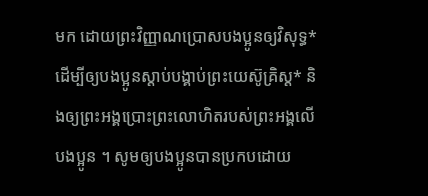មក ដោយព្រះវិញ្ញាណប្រោសបងប្អូនឲ្យវិសុទ្ធ* ដើម្បីឲ្យបងប្អូនស្ដាប់បង្គាប់ព្រះយេស៊ូគ្រិស្ត* និងឲ្យព្រះអង្គប្រោះព្រះលោហិតរបស់ព្រះអង្គលើបងប្អូន ។ សូមឲ្យបងប្អូនបានប្រកបដោយ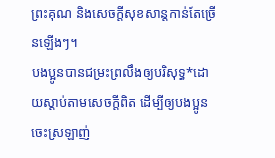ព្រះគុណ និងសេចក្ដីសុខសាន្តកាន់តែច្រើនឡើងៗ។
បងប្អូនបានជម្រះព្រលឹងឲ្យបរិសុទ្ធ*ដោយស្ដាប់តាមសេចក្ដីពិត ដើម្បីឲ្យបងប្អូនចេះស្រឡាញ់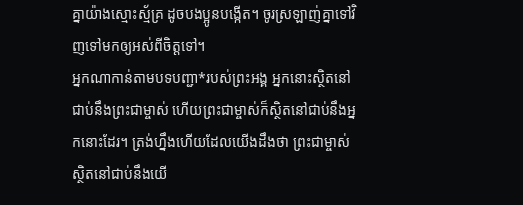គ្នាយ៉ាងស្មោះស្ម័គ្រ ដូចបងប្អូនបង្កើត។ ចូរស្រឡាញ់គ្នាទៅវិញទៅមកឲ្យអស់ពីចិត្តទៅ។
អ្នកណាកាន់តាមបទបញ្ជា*របស់ព្រះអង្គ អ្នកនោះស្ថិតនៅជាប់នឹងព្រះជាម្ចាស់ ហើយព្រះជាម្ចាស់ក៏ស្ថិតនៅជាប់នឹងអ្នកនោះដែរ។ ត្រង់ហ្នឹងហើយដែលយើងដឹងថា ព្រះជាម្ចាស់ស្ថិតនៅជាប់នឹងយើ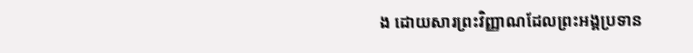ង ដោយសារព្រះវិញ្ញាណដែលព្រះអង្គប្រទាន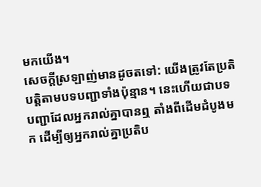មកយើង។
សេចក្ដីស្រឡាញ់មានដូចតទៅ: យើងត្រូវតែប្រតិបត្តិតាមបទបញ្ជាទាំងប៉ុន្មាន។ នេះហើយជាបទបញ្ជាដែលអ្នករាល់គ្នាបានឮ តាំងពីដើមដំបូងមក ដើម្បីឲ្យអ្នករាល់គ្នាប្រតិប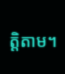ត្តិតាម។